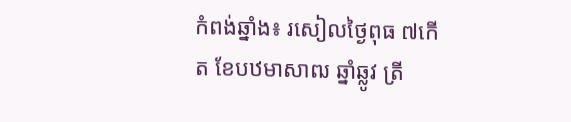កំពង់ឆ្នាំង៖ រសៀលថ្ងៃពុធ ៧កើត ខែបឋមាសាឍ ឆ្នាំឆ្លូវ ត្រី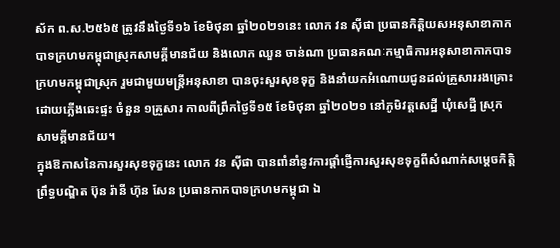ស័ក ព.ស.២៥៦៥ ត្រូវនឹងថ្ងៃទី១៦ ខែមិថុនា ឆ្នាំ២០២១នេះ លោក វន ស៊ីផា ប្រធានកិត្តិយសអនុសាខាកាកបាទក្រហមកម្ពុជាស្រុកសាមគ្គីមានជ័យ និងលោក ឈួន ចាន់ណា ប្រធានគណៈកម្មាធិការអនុសាខាកាកបាទក្រហមកម្ពុជាស្រុក រួមជាមួយមន្ត្រីអនុសាខា បានចុះសួរសុខទុក្ខ និងនាំយកអំណោយជូនដល់គ្រួសាររងគ្រោះដោយភ្លើងឆេះផ្ទះ ចំនួន ១គ្រួសារ កាលពីព្រឹកថ្ងៃទី១៥ ខែមិថុនា ឆ្នាំ២០២១ នៅភូមិវត្តសេដ្ឋី ឃុំសេដ្ឋី ស្រុកសាមគ្គីមានជ័យ។
ក្នុងឱកាសនៃការសួរសុខទុក្ខនេះ លោក វន ស៊ីផា បានពាំនាំនូវការផ្តាំផ្ញើការសួរសុខទុក្ខពីសំណាក់សម្តេចកិត្តិព្រឹទ្ធបណ្ឌិត ប៊ុន រ៉ានី ហ៊ុន សែន ប្រធានកាកបាទក្រហមកម្ពុជា ឯ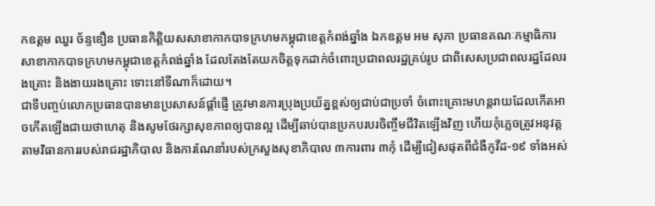កឧត្តម ឈួរ ច័ន្ទឌឿន ប្រធានកិត្តិយសសាខាកាកបាទក្រហមកម្ពុជាខេត្តកំពង់ឆ្នាំង ឯកឧត្តម អម សុភា ប្រធានគណៈកម្មាធិការសាខាកាកបាទក្រហមកម្ពុជាខេត្តកំពង់ឆ្នាំង ដែលតែងតែយកចិត្តទុកដាក់ចំពោះប្រជាពលរដ្ឋគ្រប់រូប ជាពិសេសប្រជាពលរដ្ឋដែលរងគ្រោះ និងងាយរងគ្រោះ ទោះនៅទីណាក៏ដោយ។
ជាទីបញ្ចប់លោកប្រធានបានមានប្រសាសន៍ផ្តាំផ្ញើ ត្រូវមានការប្រុងប្រយ័ត្នខ្ពស់ឲ្យជាប់ជាប្រចាំ ចំពោះគ្រោះមហន្តរាយដែលកើតអាចកើតឡើងជាយថាហេតុ និងសូមថែរក្សាសុខភាពឲ្យបានល្អ ដើម្បីឆាប់បានប្រកបរបរចិញ្ចឹមជីវិតឡើងវិញ ហើយកុំភ្លេចត្រូវអនុវត្តតាមវិធានការរបស់រាជរដ្ឋាភិបាល និងការណែនាំរបស់ក្រសួងសុខាភិបាល ៣ការពារ ៣កុំ ដើម្បីជៀសផុតពីជំងឺកូវីដ-១៩ ទាំងអស់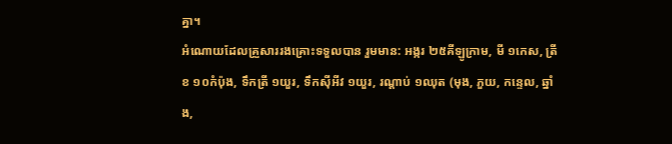គ្នា។
អំណោយដែលគ្រួសាររងគ្រោះទទួលបាន រួមមាន: អង្ករ ២៥គីឡូក្រាម, មី ១កេស, ត្រីខ ១០កំប៉ុង, ទឹកត្រី ១យួរ, ទឹកស៊ីអីវ ១យួរ, រណ្ដាប់ ១ឈុត (មុង, ភួយ, កន្ទេល, ឆ្នាំង,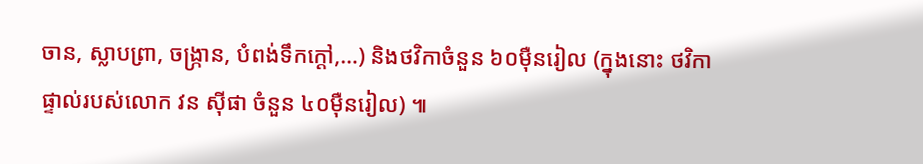ចាន, ស្លាបព្រា, ចង្ក្រាន, បំពង់ទឹកក្ដៅ,…) និងថវិកាចំនួន ៦០ម៉ឺនរៀល (ក្នុងនោះ ថវិកាផ្ទាល់របស់លោក វន ស៊ីផា ចំនួន ៤០ម៉ឺនរៀល) ៕